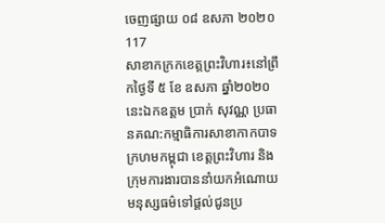ចេញផ្សាយ ០៨ ឧសភា ២០២០
117
សាខាកក្រកខេត្តព្រះវិហារ៖នៅព្រឹកថ្ងៃទី ៥ ខែ ឧសភា ឆ្នាំ២០២០ នេះឯកឧត្តម ប្រាក់ សុវណ្ណ ប្រធានគណ:កម្មាធិការសាខាកាកបាទក្រហមកម្ពុជា ខេត្តព្រះវិហារ និងក្រុមការងារបាននាំយកអំណោយមនុស្សធម៌ទៅផ្តល់ជូនប្រ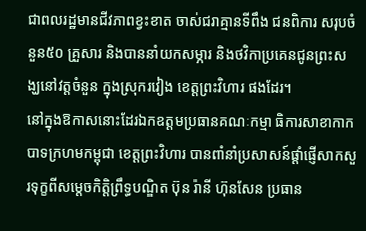ជាពលរដ្ឋមានជីវភាពខ្វះខាត ចាស់ជរាគ្មានទីពឹង ជនពិការ សរុបចំនួន៥០ គ្រួសារ និងបាននាំយកសម្ភារ និងថវិកាប្រគេនជូនព្រះសង្ឃនៅវត្តចំនួន ក្នុងស្រុករវៀង ខេត្តព្រះវិហារ ផងដែរ។
នៅក្នុងឱកាសនោះដែរឯកឧត្តមប្រធានគណៈកម្មា ធិការសាខាកាកបាទក្រហមកម្ពុជា ខេត្តព្រះវិហារ បានពាំនាំប្រសាសន៍ផ្តាំផ្ញើសាកសួរទុក្ខពីសម្តេចកិត្តិព្រឹទ្ធបណ្ឌិត ប៊ុន រ៉ានី ហ៊ុនសែន ប្រធាន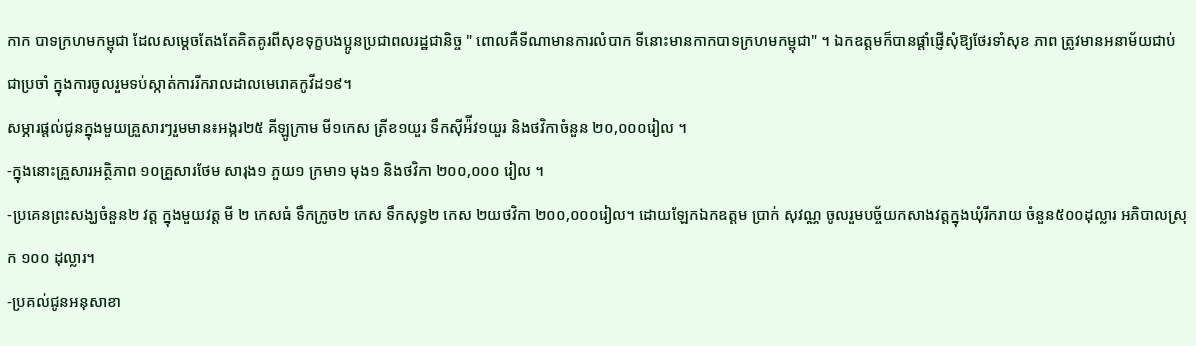កាក បាទក្រហមកម្ពុជា ដែលសម្តេចតែងតែគិតគូរពីសុខទុក្ខបងប្អូនប្រជាពលរដ្ឋជានិច្ច " ពោលគឺទីណាមានការលំបាក ទីនោះមានកាកបាទក្រហមកម្ពុជា" ។ ឯកឧត្តមក៏បានផ្តាំផ្ញើសុំឱ្យថែរទាំសុខ ភាព ត្រូវមានអនាម័យជាប់ជាប្រចាំ ក្នុងការចូលរួមទប់ស្កាត់ការរីករាលដាលមេរោគកូវីដ១៩។
សម្ភារផ្តល់ជូនក្នុងមួយគ្រួសារៗរួមមាន៖អង្ករ២៥ គីឡូក្រាម មី១កេស ត្រីខ១យួរ ទឹកស៊ីអ៉ីវ១យួរ និងថវិកាចំនួន ២០,០០០រៀល ។
-ក្នុងនោះគ្រួសារអត្ថិភាព ១០គ្រួសារថែម សារុង១ ភួយ១ ក្រមា១ មុង១ និងថវិកា ២០០,០០០ រៀល ។
-ប្រគេនព្រះសង្ឃចំនួន២ វត្ត ក្នុងមួយវត្ត មី ២ កេសធំ ទឹកក្រូច២ កេស ទឹកសុទ្ធ២ កេស ២យថវិកា ២០០,០០០រៀល។ ដោយឡែកឯកឧត្តម ប្រាក់ សុវណ្ណ ចូលរួមបច្ច័យកសាងវត្តក្នុងឃុំរីករាយ ចំនួន៥០០ដុល្លារ អភិបាលស្រុក ១០០ ដុល្លារ។
-ប្រគល់ជូនអនុសាខា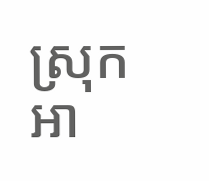ស្រុក អា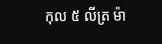កុល ៥ លីត្រ ម៉ា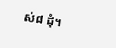ស់៨ ដុំ។